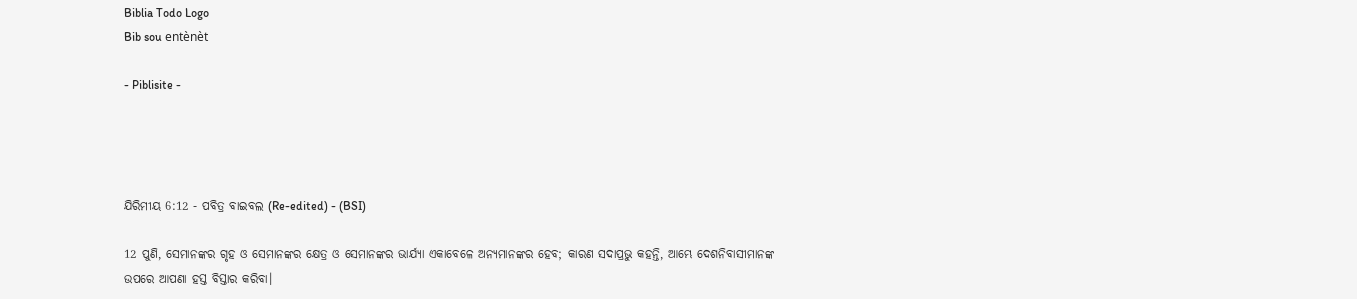Biblia Todo Logo
Bib sou entènèt

- Piblisite -




ଯିରିମୀୟ 6:12 - ପବିତ୍ର ବାଇବଲ (Re-edited) - (BSI)

12 ପୁଣି, ସେମାନଙ୍କର ଗୃହ ଓ ସେମାନଙ୍କର କ୍ଷେତ୍ର ଓ ସେମାନଙ୍କର ଭାର୍ଯ୍ୟା ଏକାବେଳେ ଅନ୍ୟମାନଙ୍କର ହେବ; କାରଣ ସଦାପ୍ରଭୁ କହନ୍ତି, ଆମ୍ଭେ ଦେଶନିବାସୀମାନଙ୍କ ଉପରେ ଆପଣା ହସ୍ତ ବିସ୍ତାର କରିବା।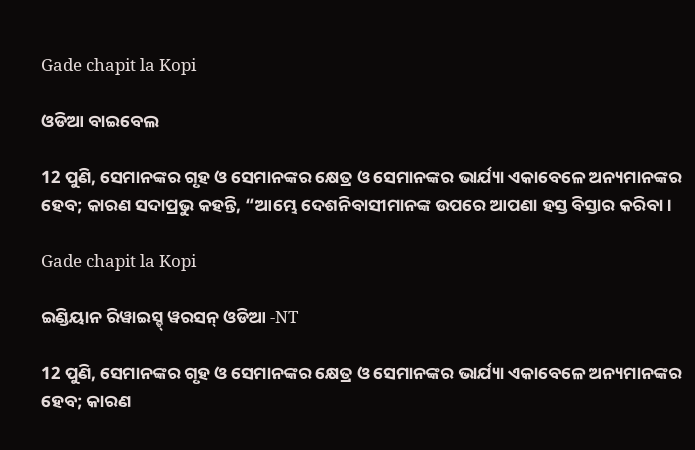Gade chapit la Kopi

ଓଡିଆ ବାଇବେଲ

12 ପୁଣି, ସେମାନଙ୍କର ଗୃହ ଓ ସେମାନଙ୍କର କ୍ଷେତ୍ର ଓ ସେମାନଙ୍କର ଭାର୍ଯ୍ୟା ଏକାବେଳେ ଅନ୍ୟମାନଙ୍କର ହେବ; କାରଣ ସଦାପ୍ରଭୁ କହନ୍ତି, “ଆମ୍ଭେ ଦେଶନିବାସୀମାନଙ୍କ ଉପରେ ଆପଣା ହସ୍ତ ବିସ୍ତାର କରିବା।

Gade chapit la Kopi

ଇଣ୍ଡିୟାନ ରିୱାଇସ୍ଡ୍ ୱରସନ୍ ଓଡିଆ -NT

12 ପୁଣି, ସେମାନଙ୍କର ଗୃହ ଓ ସେମାନଙ୍କର କ୍ଷେତ୍ର ଓ ସେମାନଙ୍କର ଭାର୍ଯ୍ୟା ଏକାବେଳେ ଅନ୍ୟମାନଙ୍କର ହେବ; କାରଣ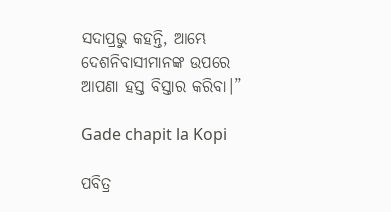ସଦାପ୍ରଭୁ କହନ୍ତି, ଆମ୍ଭେ ଦେଶନିବାସୀମାନଙ୍କ ଉପରେ ଆପଣା ହସ୍ତ ବିସ୍ତାର କରିବା।”

Gade chapit la Kopi

ପବିତ୍ର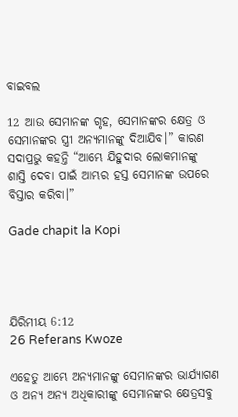ବାଇବଲ

12 ଆଉ ସେମାନଙ୍କ ଗୃହ, ସେମାନଙ୍କର କ୍ଷେତ୍ର ଓ ସେମାନଙ୍କର ସ୍ତ୍ରୀ ଅନ୍ୟମାନଙ୍କୁ ଦିଆଯିବ।” କାରଣ ସଦାପ୍ରଭୁ କହନ୍ତି “ଆମ୍ଭେ ଯିହୁଦାର ଲୋକମାନଙ୍କୁ ଶାସ୍ତି ଦେବା ପାଇଁ ଆମ୍ଭର ହସ୍ତ ସେମାନଙ୍କ ଉପରେ ବିସ୍ତାର କରିବା।”

Gade chapit la Kopi




ଯିରିମୀୟ 6:12
26 Referans Kwoze

ଏହେତୁ ଆମ୍ଭେ ଅନ୍ୟମାନଙ୍କୁ ସେମାନଙ୍କର ଭାର୍ଯ୍ୟାଗଣ ଓ ଅନ୍ୟ ଅନ୍ୟ ଅଧିକାରୀଙ୍କୁ ସେମାନଙ୍କର କ୍ଷେତ୍ରସବୁ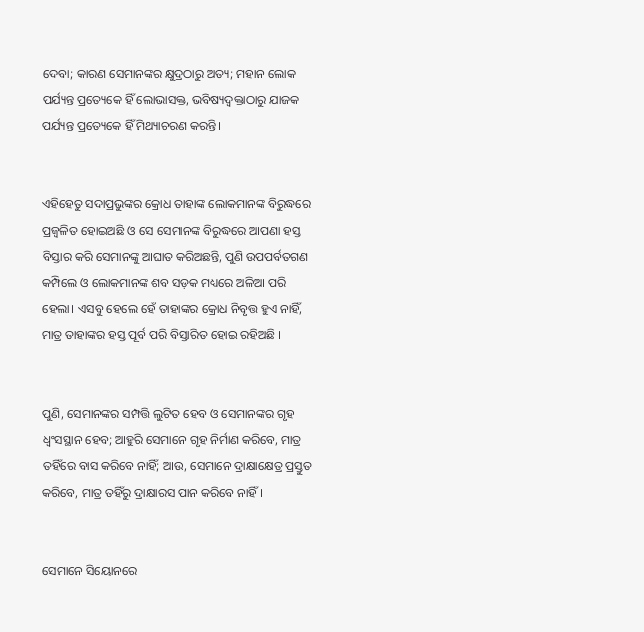ଦେବା; କାରଣ ସେମାନଙ୍କର କ୍ଷୁଦ୍ରଠାରୁ ଅତ୍ୟ; ମହାନ ଲୋକ ପର୍ଯ୍ୟନ୍ତ ପ୍ରତ୍ୟେକେ ହିଁ ଲୋଭାସକ୍ତ, ଭବିଷ୍ୟଦ୍ବକ୍ତାଠାରୁ ଯାଜକ ପର୍ଯ୍ୟନ୍ତ ପ୍ରତ୍ୟେକେ ହିଁ ମିଥ୍ୟାଚରଣ କରନ୍ତି।


ଏହିହେତୁ ସଦାପ୍ରଭୁଙ୍କର କ୍ରୋଧ ତାହାଙ୍କ ଲୋକମାନଙ୍କ ବିରୁଦ୍ଧରେ ପ୍ରଜ୍ଵଳିତ ହୋଇଅଛି ଓ ସେ ସେମାନଙ୍କ ବିରୁଦ୍ଧରେ ଆପଣା ହସ୍ତ ବିସ୍ତାର କରି ସେମାନଙ୍କୁ ଆଘାତ କରିଅଛନ୍ତି, ପୁଣି ଉପପର୍ବତଗଣ କମ୍ପିଲେ ଓ ଲୋକମାନଙ୍କ ଶବ ସଡ଼କ ମଧ୍ୟରେ ଅଳିଆ ପରି ହେଲା। ଏସବୁ ହେଲେ ହେଁ ତାହାଙ୍କର କ୍ରୋଧ ନିବୃତ୍ତ ହୁଏ ନାହିଁ, ମାତ୍ର ତାହାଙ୍କର ହସ୍ତ ପୂର୍ବ ପରି ବିସ୍ତାରିତ ହୋଇ ରହିଅଛି ।


ପୁଣି, ସେମାନଙ୍କର ସମ୍ପତ୍ତି ଲୁଟିତ ହେବ ଓ ସେମାନଙ୍କର ଗୃହ ଧ୍ଵଂସସ୍ଥାନ ହେବ; ଆହୁରି ସେମାନେ ଗୃହ ନିର୍ମାଣ କରିବେ, ମାତ୍ର ତହିଁରେ ବାସ କରିବେ ନାହିଁ; ଆଉ, ସେମାନେ ଦ୍ରାକ୍ଷାକ୍ଷେତ୍ର ପ୍ରସ୍ତୁତ କରିବେ, ମାତ୍ର ତହିଁରୁ ଦ୍ରାକ୍ଷାରସ ପାନ କରିବେ ନାହିଁ।


ସେମାନେ ସିୟୋନରେ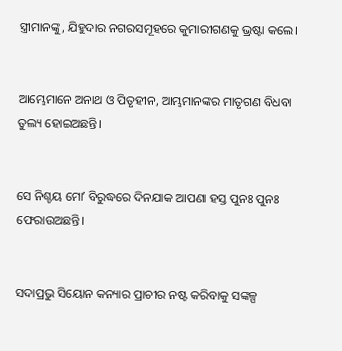ସ୍ତ୍ରୀମାନଙ୍କୁ, ଯିହୁଦାର ନଗରସମୂହରେ କୁମାରୀଗଣକୁ ଭ୍ରଷ୍ଟା କଲେ।


ଆମ୍ଭେମାନେ ଅନାଥ ଓ ପିତୃହୀନ, ଆମ୍ଭମାନଙ୍କର ମାତୃଗଣ ବିଧବା ତୁଲ୍ୟ ହୋଇଅଛନ୍ତି।


ସେ ନିଶ୍ଚୟ ମୋʼ ବିରୁଦ୍ଧରେ ଦିନଯାକ ଆପଣା ହସ୍ତ ପୁନଃ ପୁନଃ ଫେରାଉଅଛନ୍ତି।


ସଦାପ୍ରଭୁ ସିୟୋନ କନ୍ୟାର ପ୍ରାଚୀର ନଷ୍ଟ କରିବାକୁ ସଙ୍କଳ୍ପ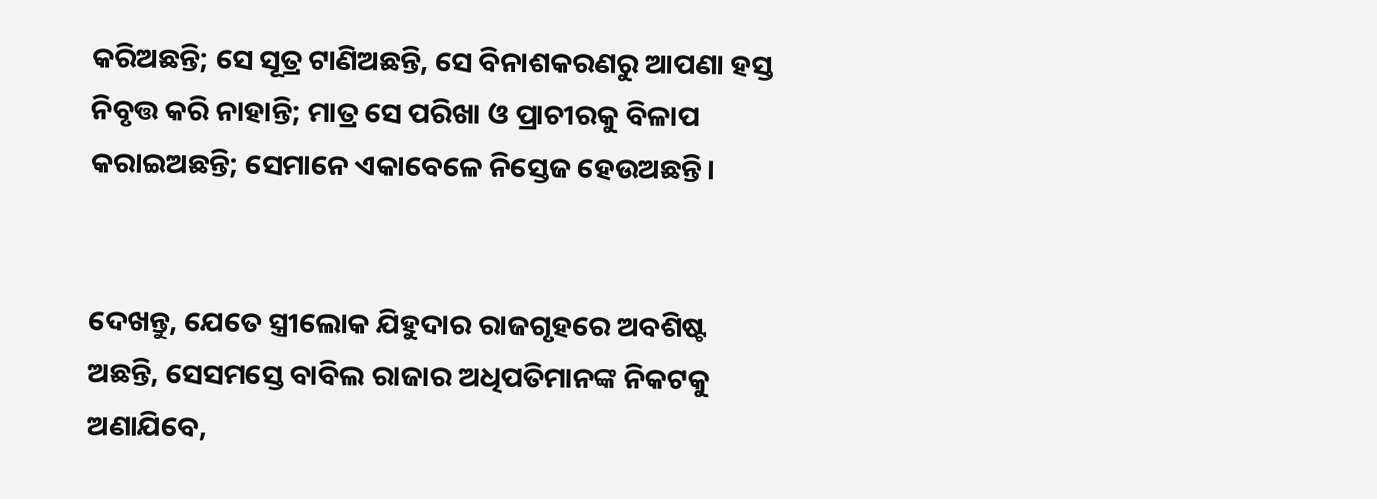କରିଅଛନ୍ତି; ସେ ସୂତ୍ର ଟାଣିଅଛନ୍ତି, ସେ ବିନାଶକରଣରୁ ଆପଣା ହସ୍ତ ନିବୃତ୍ତ କରି ନାହାନ୍ତି; ମାତ୍ର ସେ ପରିଖା ଓ ପ୍ରାଚୀରକୁ ବିଳାପ କରାଇଅଛନ୍ତି; ସେମାନେ ଏକାବେଳେ ନିସ୍ତେଜ ହେଉଅଛନ୍ତି।


ଦେଖନ୍ତୁ, ଯେତେ ସ୍ତ୍ରୀଲୋକ ଯିହୁଦାର ରାଜଗୃହରେ ଅବଶିଷ୍ଟ ଅଛନ୍ତି, ସେସମସ୍ତେ ବାବିଲ ରାଜାର ଅଧିପତିମାନଙ୍କ ନିକଟକୁ ଅଣାଯିବେ,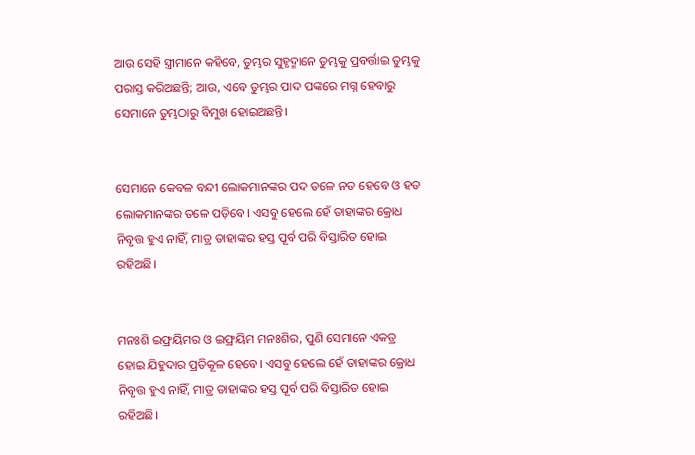ଆଉ ସେହି ସ୍ତ୍ରୀମାନେ କହିବେ, ତୁମ୍ଭର ସୁହୃଦ୍ମାନେ ତୁମ୍ଭକୁ ପ୍ରବର୍ତ୍ତାଇ ତୁମ୍ଭକୁ ପରାସ୍ତ କରିଅଛନ୍ତି; ଆଉ, ଏବେ ତୁମ୍ଭର ପାଦ ପଙ୍କରେ ମଗ୍ନ ହେବାରୁ ସେମାନେ ତୁମ୍ଭଠାରୁ ବିମୁଖ ହୋଇଅଛନ୍ତି।


ସେମାନେ କେବଳ ବନ୍ଦୀ ଲୋକମାନଙ୍କର ପଦ ତଳେ ନତ ହେବେ ଓ ହତ ଲୋକମାନଙ୍କର ତଳେ ପଡ଼ିବେ। ଏସବୁ ହେଲେ ହେଁ ତାହାଙ୍କର କ୍ରୋଧ ନିବୃତ୍ତ ହୁଏ ନାହିଁ, ମାତ୍ର ତାହାଙ୍କର ହସ୍ତ ପୂର୍ବ ପରି ବିସ୍ତାରିତ ହୋଇ ରହିଅଛି।


ମନଃଶି ଇଫ୍ରୟିମର ଓ ଇଫ୍ରୟିମ ମନଃଶିର, ପୁଣି ସେମାନେ ଏକତ୍ର ହୋଇ ଯିହୁଦାର ପ୍ରତିକୂଳ ହେବେ। ଏସବୁ ହେଲେ ହେଁ ତାହାଙ୍କର କ୍ରୋଧ ନିବୃତ୍ତ ହୁଏ ନାହିଁ, ମାତ୍ର ତାହାଙ୍କର ହସ୍ତ ପୂର୍ବ ପରି ବିସ୍ତାରିତ ହୋଇ ରହିଅଛି।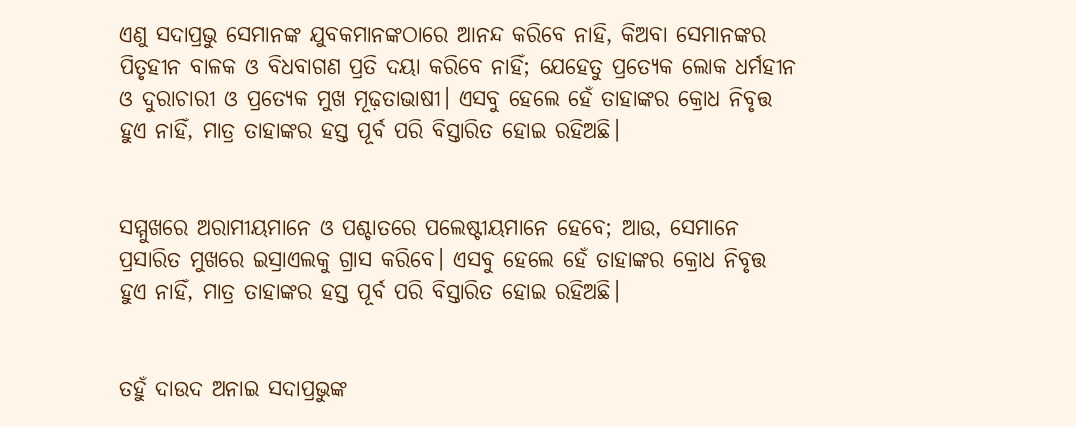ଏଣୁ ସଦାପ୍ରଭୁ ସେମାନଙ୍କ ଯୁବକମାନଙ୍କଠାରେ ଆନନ୍ଦ କରିବେ ନାହି, କିଅବା ସେମାନଙ୍କର ପିତୃହୀନ ବାଳକ ଓ ବିଧବାଗଣ ପ୍ରତି ଦୟା କରିବେ ନାହିଁ; ଯେହେତୁ ପ୍ରତ୍ୟେକ ଲୋକ ଧର୍ମହୀନ ଓ ଦୁରାଚାରୀ ଓ ପ୍ରତ୍ୟେକ ମୁଖ ମୂଢ଼ତାଭାଷୀ। ଏସବୁ ହେଲେ ହେଁ ତାହାଙ୍କର କ୍ରୋଧ ନିବୃତ୍ତ ହୁଏ ନାହିଁ, ମାତ୍ର ତାହାଙ୍କର ହସ୍ତ ପୂର୍ବ ପରି ବିସ୍ତାରିତ ହୋଇ ରହିଅଛି।


ସମ୍ମୁଖରେ ଅରାମୀୟମାନେ ଓ ପଶ୍ଚାତରେ ପଲେଷ୍ଟୀୟମାନେ ହେବେ; ଆଉ, ସେମାନେ ପ୍ରସାରିତ ମୁଖରେ ଇସ୍ରାଏଲକୁ ଗ୍ରାସ କରିବେ। ଏସବୁ ହେଲେ ହେଁ ତାହାଙ୍କର କ୍ରୋଧ ନିବୃତ୍ତ ହୁଏ ନାହିଁ, ମାତ୍ର ତାହାଙ୍କର ହସ୍ତ ପୂର୍ବ ପରି ବିସ୍ତାରିତ ହୋଇ ରହିଅଛି।


ତହୁଁ ଦାଉଦ ଅନାଇ ସଦାପ୍ରଭୁଙ୍କ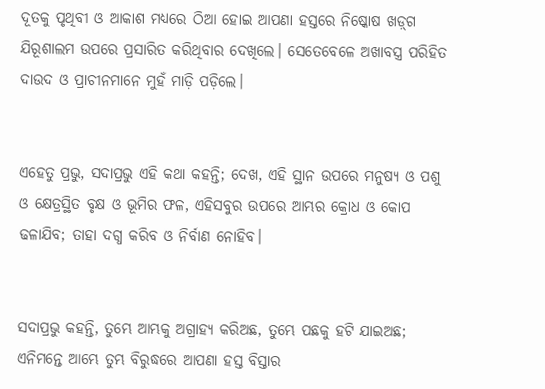ଦୂତକୁ ପୃଥିବୀ ଓ ଆକାଶ ମଧ୍ୟରେ ଠିଆ ହୋଇ ଆପଣା ହସ୍ତରେ ନିଷ୍କୋଷ ଖଡ଼୍‍ଗ ଯିରୂଶାଲମ ଉପରେ ପ୍ରସାରିତ କରିଥିବାର ଦେଖିଲେ। ସେତେବେଳେ ଅଖାବସ୍ତ୍ର ପରିହିତ ଦାଉଦ ଓ ପ୍ରାଚୀନମାନେ ମୁହଁ ମାଡ଼ି ପଡ଼ିଲେ।


ଏହେତୁ ପ୍ରଭୁ, ସଦାପ୍ରଭୁ ଏହି କଥା କହନ୍ତି; ଦେଖ, ଏହି ସ୍ଥାନ ଉପରେ ମନୁଷ୍ୟ ଓ ପଶୁ ଓ କ୍ଷେତ୍ରସ୍ଥିତ ବୃକ୍ଷ ଓ ଭୂମିର ଫଳ, ଏହିସବୁର ଉପରେ ଆମ୍ଭର କ୍ରୋଧ ଓ କୋପ ଢଳାଯିବ; ତାହା ଦଗ୍ଧ କରିବ ଓ ନିର୍ବାଣ ନୋହିବ।


ସଦାପ୍ରଭୁ କହନ୍ତି, ତୁମ୍ଭେ ଆମ୍ଭକୁ ଅଗ୍ରାହ୍ୟ କରିଅଛ, ତୁମ୍ଭେ ପଛକୁ ହଟି ଯାଇଅଛ; ଏନିମନ୍ତେ ଆମ୍ଭେ ତୁମ୍ଭ ବିରୁଦ୍ଧରେ ଆପଣା ହସ୍ତ ବିସ୍ତାର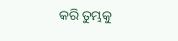କରି ତୁମ୍ଭକୁ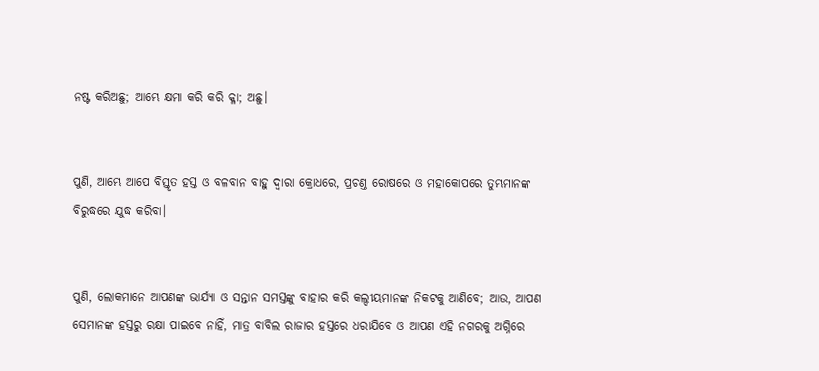ନଷ୍ଟ କରିଅଛୁ; ଆମ୍ଭେ କ୍ଷମା କରି କରି କ୍ଳା; ଅଛୁ।


ପୁଣି, ଆମ୍ଭେ ଆପେ ବିସ୍ତୃତ ହସ୍ତ ଓ ବଳବାନ ବାହୁ ଦ୍ଵାରା କ୍ରୋଧରେ, ପ୍ରଚଣ୍ତ ରୋଷରେ ଓ ମହାକୋପରେ ତୁମ୍ଭମାନଙ୍କ ବିରୁଦ୍ଧରେ ଯୁଦ୍ଧ କରିବା।


ପୁଣି, ଲୋକମାନେ ଆପଣଙ୍କ ଭାର୍ଯ୍ୟା ଓ ସନ୍ତାନ ସମସ୍ତଙ୍କୁ ବାହାର କରି କଲ୍ଦୀୟମାନଙ୍କ ନିକଟକୁ ଆଣିବେ; ଆଉ, ଆପଣ ସେମାନଙ୍କ ହସ୍ତରୁ ରକ୍ଷା ପାଇବେ ନାହିଁ, ମାତ୍ର ବାବିଲ ରାଜାର ହସ୍ତରେ ଧରାଯିବେ ଓ ଆପଣ ଏହି ନଗରକୁ ଅଗ୍ନିରେ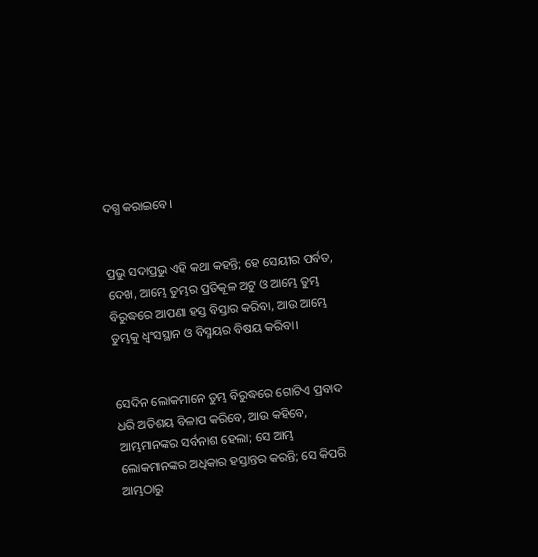ଦଗ୍ଧ କରାଇବେ।


ପ୍ରଭୁ ସଦାପ୍ରଭୁ ଏହି କଥା କହନ୍ତି; ହେ ସେୟୀର ପର୍ବତ, ଦେଖ, ଆମ୍ଭେ ତୁମ୍ଭର ପ୍ରତିକୂଳ ଅଟୁ ଓ ଆମ୍ଭେ ତୁମ୍ଭ ବିରୁଦ୍ଧରେ ଆପଣା ହସ୍ତ ବିସ୍ତାର କରିବା, ଆଉ ଆମ୍ଭେ ତୁମ୍ଭକୁ ଧ୍ଵଂସସ୍ଥାନ ଓ ବିସ୍ମୟର ବିଷୟ କରିବା।


ସେଦିନ ଲୋକମାନେ ତୁମ୍ଭ ବିରୁଦ୍ଧରେ ଗୋଟିଏ ପ୍ରବାଦ ଧରି ଅତିଶୟ ବିଳାପ କରିବେ, ଆଉ କହିବେ, ଆମ୍ଭମାନଙ୍କର ସର୍ବନାଶ ହେଲା; ସେ ଆମ୍ଭ ଲୋକମାନଙ୍କର ଅଧିକାର ହସ୍ତାନ୍ତର କରନ୍ତି; ସେ କିପରି ଆମ୍ଭଠାରୁ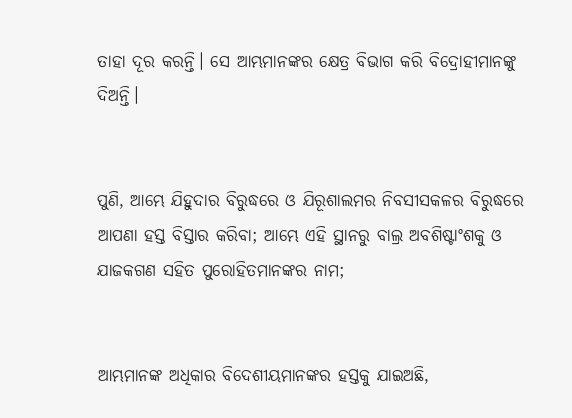ତାହା ଦୂର କରନ୍ତି। ସେ ଆମ୍ଭମାନଙ୍କର କ୍ଷେତ୍ର ବିଭାଗ କରି ବିଦ୍ରୋହୀମାନଙ୍କୁ ଦିଅନ୍ତି।


ପୁଣି, ଆମ୍ଭେ ଯିହୁଦାର ବିରୁଦ୍ଧରେ ଓ ଯିରୂଶାଲମର ନିବସୀସକଳର ବିରୁଦ୍ଧରେ ଆପଣା ହସ୍ତ ବିସ୍ତାର କରିବା; ଆମ୍ଭେ ଏହି ସ୍ଥାନରୁ ବାଲ୍ର ଅବଶିଷ୍ଟାଂଶକୁ ଓ ଯାଜକଗଣ ସହିତ ପୁରୋହିତମାନଙ୍କର ନାମ;


ଆମ୍ଭମାନଙ୍କ ଅଧିକାର ବିଦେଶୀୟମାନଙ୍କର ହସ୍ତକୁ ଯାଇଅଛି,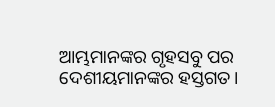ଆମ୍ଭମାନଙ୍କର ଗୃହସବୁ ପର ଦେଶୀୟମାନଙ୍କର ହସ୍ତଗତ।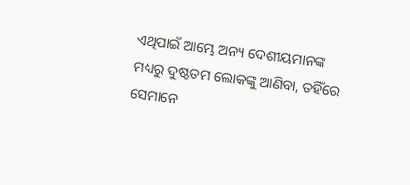ଏଥିପାଇଁ ଆମ୍ଭେ ଅନ୍ୟ ଦେଶୀୟମାନଙ୍କ ମଧ୍ୟରୁ ଦୁଷ୍ଟତମ ଲୋକଙ୍କୁ ଆଣିବା, ତହିଁରେ ସେମାନେ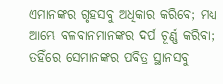ଏମାନଙ୍କର ଗୃହସବୁ ଅଧିକାର କରିବେ; ମଧ୍ୟ ଆମ୍ଭେ ବଳବାନମାନଙ୍କର ଦର୍ପ ଚୂର୍ଣ୍ଣ କରିବା; ତହିଁରେ ସେମାନଙ୍କର ପବିତ୍ର ସ୍ଥାନସବୁ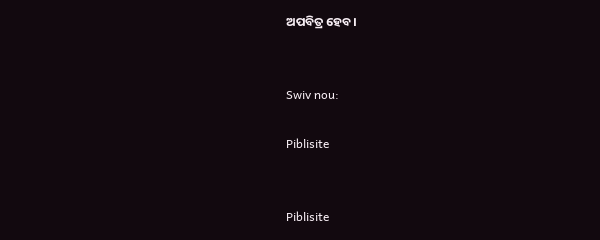ଅପବିତ୍ର ହେବ।


Swiv nou:

Piblisite


Piblisite